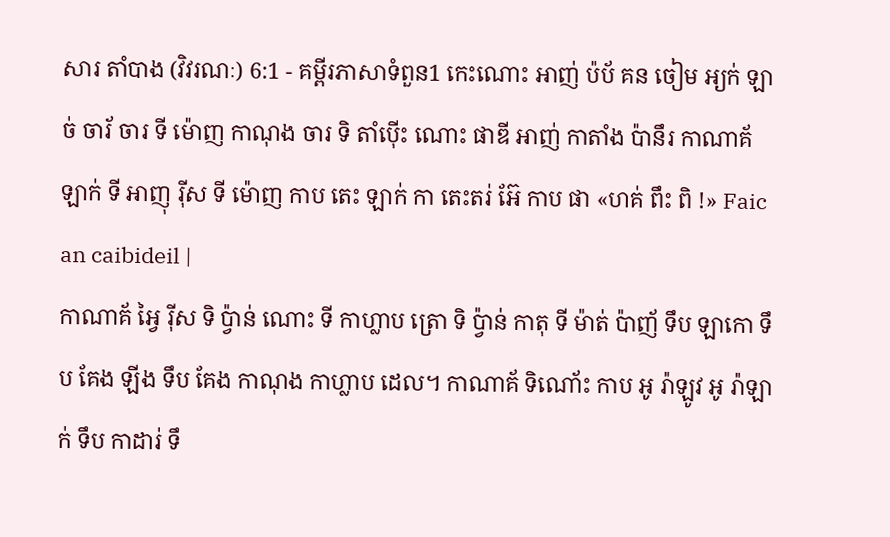សារ តាំបាង (វិវរណៈ) 6:1 - គម្ពីរភាសាទំពួន1 កេះណោះ អាញ់ ប៉ប័ គន ចៀម អ្យក់ ឡាច់ ចារ័ ចារ ទី ម៉ោញ កាណុង ចារ ទិ តាំប៉ើះ ណោះ ផាឌី អាញ់ កាតាំង ប៉ានឹរ កាណាគ័ ឡាក់ ទី អាញុ រ៉ីស ទី ម៉ោញ កាប តេះ ឡាក់ កា តេះតរ់ អ៊ែ កាប ផា «ហគ់ ពឹះ ពិ !» Faic an caibideil |
កាណាគ័ អ្វៃ រ៉ីស ទិ ប៉្វាន់ ណោះ ទី កាហ្លាប ត្រោ ទិ ប៉្វាន់ កាតុ ទី ម៉ាត់ ប៉ាញ័ ទឹប ឡាកោ ទឹប គែង ឡីង ទឹប គែង កាណុង កាហ្លាប ដេល។ កាណាគ័ ទិណោ័ះ កាប អូ រ៉ាឡូវ អូ រ៉ាឡាក់ ទឹប កាដារ់ ទឹ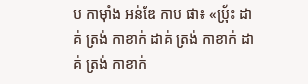ប កាម៉ាំង អន់ឌែ កាប ផា៖ «ប៉្រ័ះ ដាគ់ ត្រង់ កាខាក់ ដាគ់ ត្រង់ កាខាក់ ដាគ់ ត្រង់ កាខាក់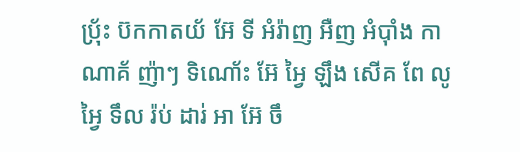ប៉្រ័ះ ប៊កកាតយ័ អ៊ែ ទី អំរ៉ាញ អឺញ អំប៉ាំង កាណាគ័ ញ៉ាៗ ទិណោ័ះ អ៊ែ អ្វៃ ឡឹង សើគ ពែ លូ អ្វៃ ទឹល រ៉ប់ ដារ់ អា អ៊ែ ចឹ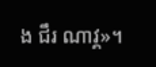ង ជឹរ ណាវ្គ»។